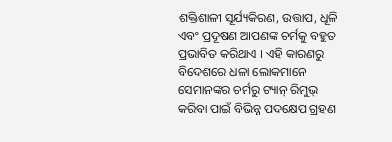ଶକ୍ତିଶାଳୀ ସୂର୍ଯ୍ୟକିରଣ, ଉତ୍ତାପ, ଧୂଳି ଏବଂ ପ୍ରଦୂଷଣ ଆପଣଙ୍କ ଚର୍ମକୁ ବହୁତ ପ୍ରଭାବିତ କରିଥାଏ । ଏହି କାରଣରୁ ବିଦେଶରେ ଧଳା ଲୋକମାନେ ସେମାନଙ୍କର ଚର୍ମରୁ ଟ୍ୟାନ୍ ରିମୁଭ୍ କରିବା ପାଇଁ ବିଭିନ୍ନ ପଦକ୍ଷେପ ଗ୍ରହଣ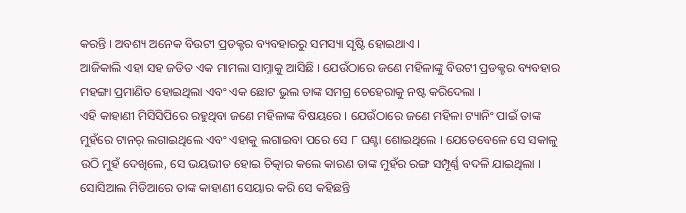କରନ୍ତି । ଅବଶ୍ୟ ଅନେକ ବିଉଟୀ ପ୍ରଡକ୍ଟର ବ୍ୟବହାରରୁ ସମସ୍ୟା ସୃଷ୍ଟି ହୋଇଥାଏ ।
ଆଜିକାଲି ଏହା ସହ ଜଡିତ ଏକ ମାମଲା ସାମ୍ନାକୁ ଆସିଛି । ଯେଉଁଠାରେ ଜଣେ ମହିଳାଙ୍କୁ ବିଉଟୀ ପ୍ରଡକ୍ଟର ବ୍ୟବହାର ମହଙ୍ଗା ପ୍ରମାଣିତ ହୋଇଥିଲା ଏବଂ ଏକ ଛୋଟ ଭୁଲ ତାଙ୍କ ସମଗ୍ର ଚେହେରାକୁ ନଷ୍ଟ କରିଦେଲା ।
ଏହି କାହାଣୀ ମିସିସିପିରେ ରହୁଥିବା ଜଣେ ମହିଳାଙ୍କ ବିଷୟରେ । ଯେଉଁଠାରେ ଜଣେ ମହିଳା ଟ୍ୟାନିଂ ପାଇଁ ତାଙ୍କ ମୁହଁରେ ଟାନର୍ ଲଗାଇଥିଲେ ଏବଂ ଏହାକୁ ଲଗାଇବା ପରେ ସେ ୮ ଘଣ୍ଟା ଶୋଇଥିଲେ । ଯେତେବେଳେ ସେ ସକାଳୁ ଉଠି ମୁହଁ ଦେଖିଲେ, ସେ ଭୟଭୀତ ହୋଇ ଚିତ୍କାର କଲେ କାରଣ ତାଙ୍କ ମୁହଁର ରଙ୍ଗ ସମ୍ପୂର୍ଣ୍ଣ ବଦଳି ଯାଇଥିଲା । ସୋସିଆଲ ମିଡିଆରେ ତାଙ୍କ କାହାଣୀ ସେୟାର କରି ସେ କହିଛନ୍ତି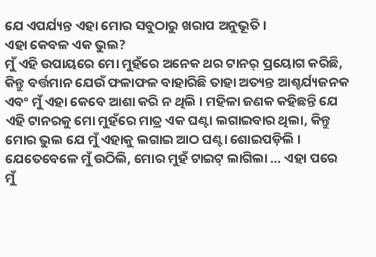ଯେ ଏପର୍ଯ୍ୟନ୍ତ ଏହା ମୋର ସବୁଠାରୁ ଖରାପ ଅନୁଭୂତି ।
ଏହା କେବଳ ଏକ ଭୁଲ?
ମୁଁ ଏହି ଉପାୟରେ ମୋ ମୁହଁରେ ଅନେକ ଥର ଟାନର୍ ପ୍ରୟୋଗ କରିଛି, କିନ୍ତୁ ବର୍ତ୍ତମାନ ଯେଉଁ ଫଳାଫଳ ବାହାରିଛି ତାହା ଅତ୍ୟନ୍ତ ଆଶ୍ଚର୍ଯ୍ୟଜନକ ଏବଂ ମୁଁ ଏହା କେବେ ଆଶା କରି ନ ଥିଲି । ମହିଳା ଜଣକ କହିଛନ୍ତି ଯେ ଏହି ଟାନରକୁ ମୋ ମୁହଁରେ ମାତ୍ର ଏକ ଘଣ୍ଟା ଲଗାଇବାର ଥିଲା, କିନ୍ତୁ ମୋର ଭୁଲ ଯେ ମୁଁ ଏହାକୁ ଲଗାଇ ଆଠ ଘଣ୍ଟା ଶୋଇପଡ଼ିଲି । ଯେତେବେଳେ ମୁଁ ଉଠିଲି, ମୋର ମୁହଁ ଟାଇଟ୍ ଲାଗିଲା … ଏହା ପରେ ମୁଁ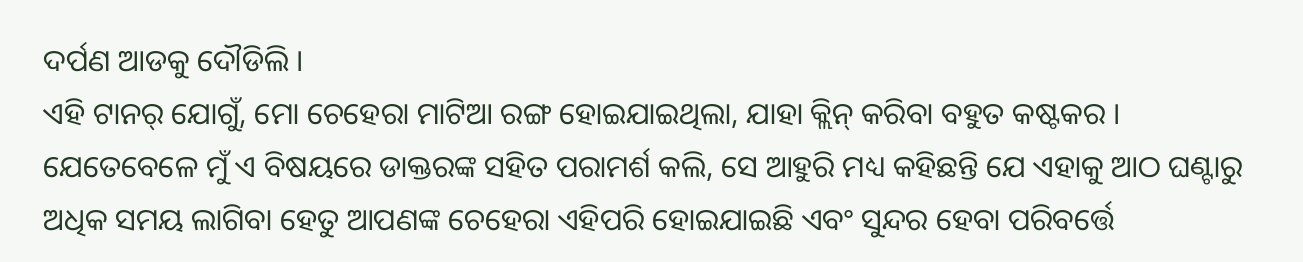ଦର୍ପଣ ଆଡକୁ ଦୌଡିଲି ।
ଏହି ଟାନର୍ ଯୋଗୁଁ, ମୋ ଚେହେରା ମାଟିଆ ରଙ୍ଗ ହୋଇଯାଇଥିଲା, ଯାହା କ୍ଲିନ୍ କରିବା ବହୁତ କଷ୍ଟକର । ଯେତେବେଳେ ମୁଁ ଏ ବିଷୟରେ ଡାକ୍ତରଙ୍କ ସହିତ ପରାମର୍ଶ କଲି, ସେ ଆହୁରି ମଧ୍ୟ କହିଛନ୍ତି ଯେ ଏହାକୁ ଆଠ ଘଣ୍ଟାରୁ ଅଧିକ ସମୟ ଲାଗିବା ହେତୁ ଆପଣଙ୍କ ଚେହେରା ଏହିପରି ହୋଇଯାଇଛି ଏବଂ ସୁନ୍ଦର ହେବା ପରିବର୍ତ୍ତେ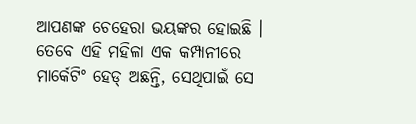ଆପଣଙ୍କ ଚେହେରା ଭୟଙ୍କର ହୋଇଛି । ତେବେ ଏହି ମହିଳା ଏକ କମ୍ପାନୀରେ ମାର୍କେଟିଂ ହେଡ୍ ଅଛନ୍ତି, ସେଥିପାଇଁ ସେ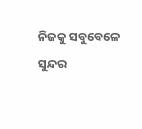ନିଜକୁ ସବୁବେଳେ ସୁନ୍ଦର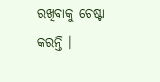ରଖିବାକୁ ଚେଷ୍ଟା କରନ୍ତି ।